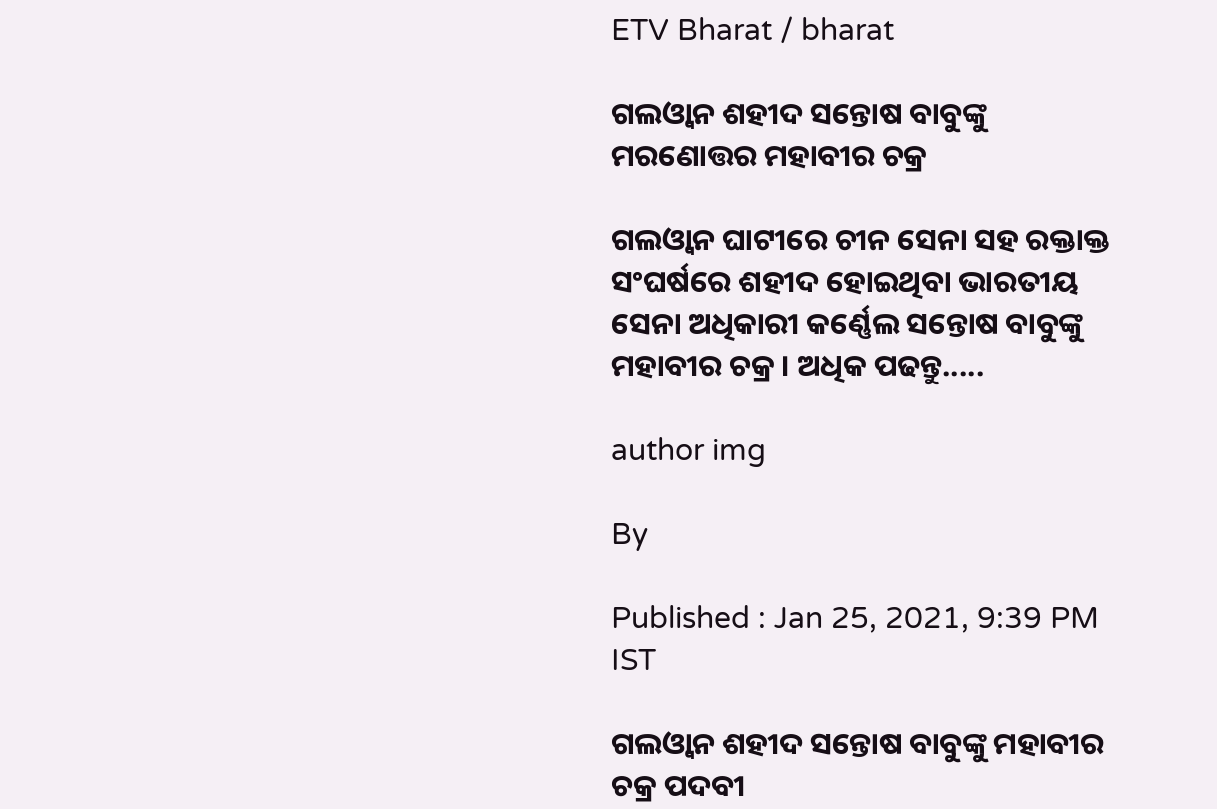ETV Bharat / bharat

ଗଲଓ୍ବାନ ଶହୀଦ ସନ୍ତୋଷ ବାବୁଙ୍କୁ ମରଣୋତ୍ତର ମହାବୀର ଚକ୍ର

ଗଲଓ୍ବାନ ଘାଟୀରେ ଚୀନ ସେନା ସହ ରକ୍ତାକ୍ତ ସଂଘର୍ଷରେ ଶହୀଦ ହୋଇଥିବା ଭାରତୀୟ ସେନା ଅଧିକାରୀ କର୍ଣ୍ଣେଲ ସନ୍ତୋଷ ବାବୁଙ୍କୁ ମହାବୀର ଚକ୍ର । ଅଧିକ ପଢନ୍ତୁ.....

author img

By

Published : Jan 25, 2021, 9:39 PM IST

ଗଲଓ୍ବାନ ଶହୀଦ ସନ୍ତୋଷ ବାବୁଙ୍କୁ ମହାବୀର ଚକ୍ର ପଦବୀ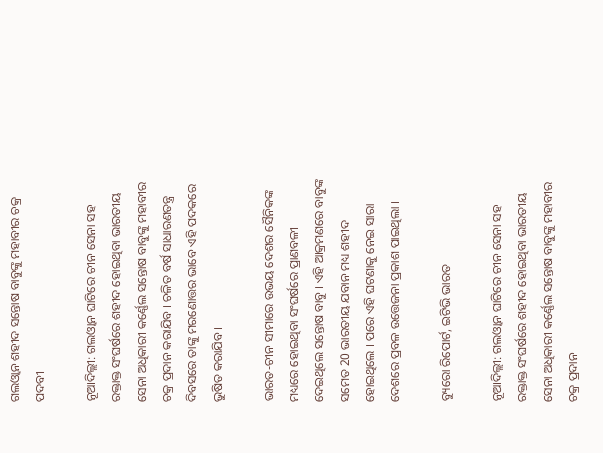ଗଲଓ୍ବାନ ଶହୀଦ ସନ୍ତୋଷ ବାବୁଙ୍କୁ ମହାବୀର ଚକ୍ର ପଦବୀ

ନୂଆଦିଲ୍ଲୀ: ଗଲଓ୍ବାନ ଘାଟିରେ ଚୀନ ସେନା ସହ ରକ୍ତାକ୍ତ ସଂଘର୍ଷରେ ଶହୀଦ ହୋଇଥିବା ଭାରତୀୟ ସେନା ଅଧିକାରୀ କର୍ଣ୍ଣେଲ ସନ୍ତୋଷ ବାବୁଙ୍କୁ ମହାବୀର ଚକ୍ର ପ୍ରଦାନ କରାଯିବ । ଚଳିତ ବର୍ଷ ସାଧାରଣତନ୍ତ୍ର ଦିବସରେ ତାଙ୍କୁ ମରଣୋତ୍ତର ଭାବେ ଏହି ପଦକରେ ଭୁଷିତ କରାଯିବ ।

ଭାରତ-ଚୀନ ସୀମାରେ ଉଭୟ ଦେଶର ସୈନିକଙ୍କ ମଧ୍ୟରେ ହୋଇଥିବା ସଂଘର୍ଷରେ ପ୍ରାଣବଳୀ ଦେଇଥିଲେ ସନ୍ତୋଷ ବାବୁ । ଏହି ଆକ୍ରମଣରେ ବାବୁଙ୍କ ସମେତ 20 ଭାରତୀୟ ଯବାନ ମଧ୍ୟ ଶହୀଦ ହୋଇଥିଲେ । ପରେ ଏହି ଘଟଣାକୁ ନେଇ ସାରା ଦେଶରେ ପ୍ରବଳ ଉତ୍ତେଜନା ପ୍ରକାଶ ପାଇଥିଲା ।

ବ୍ୟୁରୋ ରିପୋର୍ଟ, ଇଟିଭି ଭାରତ

ନୂଆଦିଲ୍ଲୀ: ଗଲଓ୍ବାନ ଘାଟିରେ ଚୀନ ସେନା ସହ ରକ୍ତାକ୍ତ ସଂଘର୍ଷରେ ଶହୀଦ ହୋଇଥିବା ଭାରତୀୟ ସେନା ଅଧିକାରୀ କର୍ଣ୍ଣେଲ ସନ୍ତୋଷ ବାବୁଙ୍କୁ ମହାବୀର ଚକ୍ର ପ୍ରଦାନ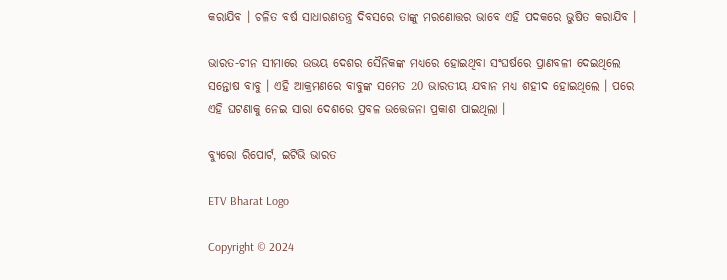କରାଯିବ । ଚଳିତ ବର୍ଷ ସାଧାରଣତନ୍ତ୍ର ଦିବସରେ ତାଙ୍କୁ ମରଣୋତ୍ତର ଭାବେ ଏହି ପଦକରେ ଭୁଷିତ କରାଯିବ ।

ଭାରତ-ଚୀନ ସୀମାରେ ଉଭୟ ଦେଶର ସୈନିକଙ୍କ ମଧ୍ୟରେ ହୋଇଥିବା ସଂଘର୍ଷରେ ପ୍ରାଣବଳୀ ଦେଇଥିଲେ ସନ୍ତୋଷ ବାବୁ । ଏହି ଆକ୍ରମଣରେ ବାବୁଙ୍କ ସମେତ 20 ଭାରତୀୟ ଯବାନ ମଧ୍ୟ ଶହୀଦ ହୋଇଥିଲେ । ପରେ ଏହି ଘଟଣାକୁ ନେଇ ସାରା ଦେଶରେ ପ୍ରବଳ ଉତ୍ତେଜନା ପ୍ରକାଶ ପାଇଥିଲା ।

ବ୍ୟୁରୋ ରିପୋର୍ଟ, ଇଟିଭି ଭାରତ

ETV Bharat Logo

Copyright © 2024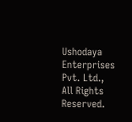Ushodaya Enterprises Pvt. Ltd., All Rights Reserved.